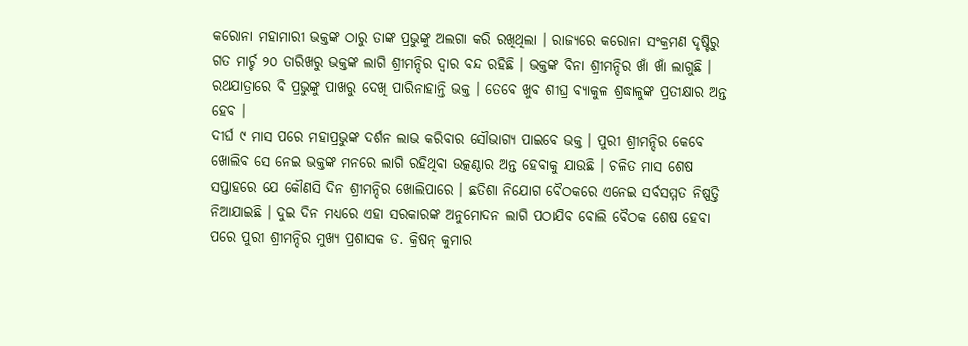କରୋନା ମହାମାରୀ ଭକ୍ତଙ୍କ ଠାରୁ ତାଙ୍କ ପ୍ରଭୁଙ୍କୁ ଅଲଗା କରି ରଖିଥିଲା । ରାଜ୍ୟରେ କରୋନା ସଂକ୍ରମଣ ଦୃଷ୍ଟିରୁ ଗତ ମାର୍ଚ୍ଚ ୨୦ ତାରିଖରୁ ଭକ୍ତଙ୍କ ଲାଗି ଶ୍ରୀମନ୍ଦିର ଦ୍ୱାର ବନ୍ଦ ରହିଛି । ଭକ୍ତଙ୍କ ବିନା ଶ୍ରୀମନ୍ଦିର ଖାଁ ଖାଁ ଲାଗୁଛି । ରଥଯାତ୍ରାରେ ବି ପ୍ରଭୁଙ୍କୁ ପାଖରୁ ଦେଖି ପାରିନାହାନ୍ତି ଭକ୍ତ । ତେବେ ଖୁବ ଶୀଘ୍ର ବ୍ୟାକୁଳ ଶ୍ରଦ୍ଧାଳୁଙ୍କ ପ୍ରତୀକ୍ଷାର ଅନ୍ତ ହେବ ।
ଦୀର୍ଘ ୯ ମାସ ପରେ ମହାପ୍ରଭୁଙ୍କ ଦର୍ଶନ ଲାଭ କରିବାର ସୌଭାଗ୍ୟ ପାଇବେ ଭକ୍ତ । ପୁରୀ ଶ୍ରୀମନ୍ଦିର କେବେ ଖୋଲିବ ସେ ନେଇ ଭକ୍ତଙ୍କ ମନରେ ଲାଗି ରହିଥିବା ଉତ୍କଣ୍ଠାର ଅନ୍ତ ହେବାକୁ ଯାଉଛି । ଚଳିତ ମାସ ଶେଷ ସପ୍ତାହରେ ଯେ କୌଣସି ଦିନ ଶ୍ରୀମନ୍ଦିର ଖୋଲିପାରେ । ଛତିଶା ନିଯୋଗ ବୈଠକରେ ଏନେଇ ସର୍ବସମ୍ମତ ନିଷ୍ପତ୍ତି ନିଆଯାଇଛି । ଦୁଇ ଦିନ ମଧ୍ୟରେ ଏହା ସରକାରଙ୍କ ଅନୁମୋଦନ ଲାଗି ପଠାଯିବ ବୋଲି ବୈଠକ ଶେଷ ହେବା ପରେ ପୁରୀ ଶ୍ରୀମନ୍ଦିର ମୁଖ୍ୟ ପ୍ରଶାସକ ଡ. କ୍ରିଷନ୍ କୁମାର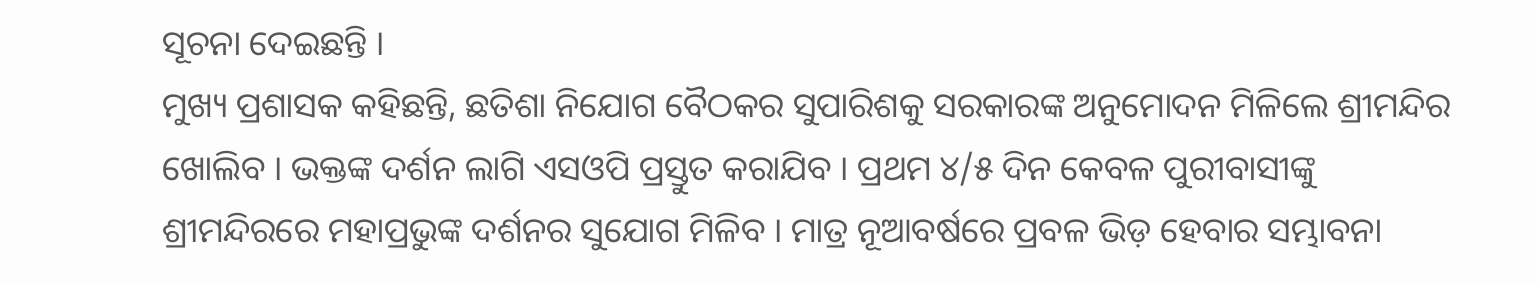ସୂଚନା ଦେଇଛନ୍ତି ।
ମୁଖ୍ୟ ପ୍ରଶାସକ କହିଛନ୍ତି, ଛତିଶା ନିଯୋଗ ବୈଠକର ସୁପାରିଶକୁ ସରକାରଙ୍କ ଅନୁମୋଦନ ମିଳିଲେ ଶ୍ରୀମନ୍ଦିର ଖୋଲିବ । ଭକ୍ତଙ୍କ ଦର୍ଶନ ଲାଗି ଏସଓପି ପ୍ରସ୍ତୁତ କରାଯିବ । ପ୍ରଥମ ୪/୫ ଦିନ କେବଳ ପୁରୀବାସୀଙ୍କୁ ଶ୍ରୀମନ୍ଦିରରେ ମହାପ୍ରଭୁଙ୍କ ଦର୍ଶନର ସୁଯୋଗ ମିଳିବ । ମାତ୍ର ନୂଆବର୍ଷରେ ପ୍ରବଳ ଭିଡ଼ ହେବାର ସମ୍ଭାବନା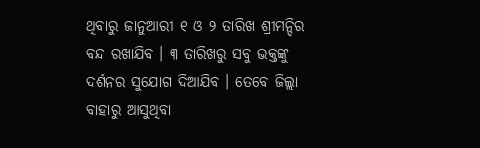ଥିବାରୁ ଜାନୁଆରୀ ୧ ଓ ୨ ତାରିଖ ଶ୍ରୀମନ୍ଦିର ବନ୍ଦ ରଖାଯିବ । ୩ ତାରିଖରୁ ସବୁ ଭକ୍ତଙ୍କୁ ଦର୍ଶନର ସୁଯୋଗ ଦିଆଯିବ । ତେବେ ଜିଲ୍ଲା ବାହାରୁ ଆସୁଥିବା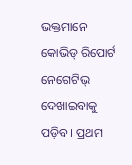ଭକ୍ତମାନେ କୋଭିଡ୍ ରିପୋର୍ଟ ନେଗେଟିଭ୍ ଦେଖାଇବାକୁ ପଡ଼ିବ । ପ୍ରଥମ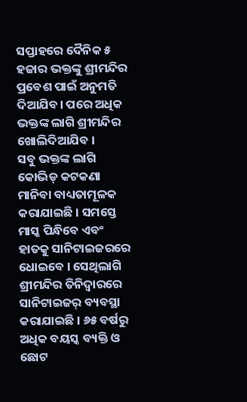ସପ୍ତାହରେ ଦୈନିକ ୫ ହଜାର ଭକ୍ତଙ୍କୁ ଶ୍ରୀମନ୍ଦିର ପ୍ରବେଶ ପାଇଁ ଅନୁମତି ଦିଆଯିବ। ପରେ ଅଧିକ ଭକ୍ତଙ୍କ ଲାଗି ଶ୍ରୀମନ୍ଦିର ଖୋଲିଦିଆଯିବ ।
ସବୁ ଭକ୍ତଙ୍କ ଲାଗି କୋଭିଡ୍ କଟକଣା ମାନିବା ବାଧ୍ୟତାମୂଳକ କରାଯାଇଛି । ସମସ୍ତେ ମାସ୍କ ପିନ୍ଧିବେ ଏବଂ ହାତକୁ ସାନିଟାଇଜରରେ ଧୋଇବେ । ସେଥିଲାଗି ଶ୍ରୀମନ୍ଦିର ତିନିଦ୍ୱାରରେ ସାନିଟାଇଜର୍ ବ୍ୟବସ୍ଥା କରାଯାଇଛି । ୬୫ ବର୍ଷରୁ ଅଧିକ ବୟସ୍କ ବ୍ୟକ୍ତି ଓ ଛୋଟ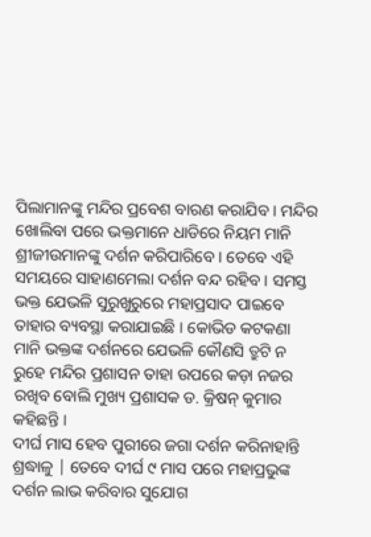ପିଲାମାନଙ୍କୁ ମନ୍ଦିର ପ୍ରବେଶ ବାରଣ କରାଯିବ । ମନ୍ଦିର ଖୋଲିବା ପରେ ଭକ୍ତମାନେ ଧାଡିରେ ନିୟମ ମାନି ଶ୍ରୀଜୀଉମାନଙ୍କୁ ଦର୍ଶନ କରିପାରିବେ । ତେବେ ଏହି ସମୟରେ ସାହାଣମେଲା ଦର୍ଶନ ବନ୍ଦ ରହିବ । ସମସ୍ତ ଭକ୍ତ ଯେଭଳି ସୁରୁଖୁରୁରେ ମହାପ୍ରସାଦ ପାଇବେ ତାହାର ବ୍ୟବସ୍ଥା କରାଯାଇଛି । କୋଭିଡ କଟକଣା ମାନି ଭକ୍ତଙ୍କ ଦର୍ଶନରେ ଯେଭଳି କୌଣସି ତ୍ରୁଟି ନ ରୁହେ ମନ୍ଦିର ପ୍ରଶାସନ ତାହା ଉପରେ କଡ଼ା ନଜର ରଖିବ ବୋଲି ମୁଖ୍ୟ ପ୍ରଶାସକ ଡ. କ୍ରିଷନ୍ କୁମାର କହିଛନ୍ତି ।
ଦୀର୍ଘ ମାସ ହେବ ପୁରୀରେ ଜଗା ଦର୍ଶନ କରିନାହାନ୍ତି ଶ୍ରଦ୍ଧାଳୁ | ତେବେ ଦୀର୍ଘ ୯ ମାସ ପରେ ମହାପ୍ରଭୁଙ୍କ ଦର୍ଶନ ଲାଭ କରିବାର ସୁଯୋଗ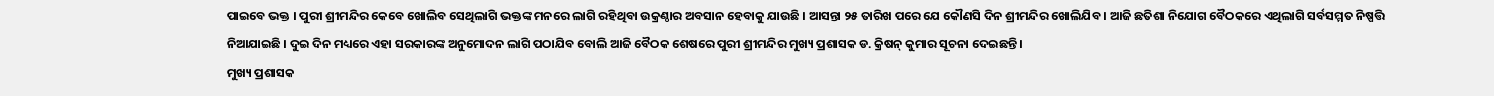ପାଇବେ ଭକ୍ତ । ପୁରୀ ଶ୍ରୀମନ୍ଦିର କେବେ ଖୋଲିବ ସେଥିଲାଗି ଭକ୍ତଙ୍କ ମନରେ ଲାଗି ରହିଥିବା ଉକ୍ରଣ୍ଠାର ଅବସାନ ହେବାକୁ ଯାଉଛି । ଆସନ୍ତା ୨୫ ତାରିଖ ପରେ ଯେ କୌଣସି ଦିନ ଶ୍ରୀମନ୍ଦିର ଖୋଲିଯିବ । ଆଜି ଛତିଶା ନିଯୋଗ ବୈଠକରେ ଏଥିଲାଗି ସର୍ବସମ୍ମତ ନିଷ୍ପତ୍ତି ନିଆଯାଇଛି । ଦୁଇ ଦିନ ମଧ୍ୟରେ ଏହା ସରକାରଙ୍କ ଅନୁମୋଦନ ଲାଗି ପଠାଯିବ ବୋଲି ଆଜି ବୈଠକ ଶେଷରେ ପୁରୀ ଶ୍ରୀମନ୍ଦିର ମୁଖ୍ୟ ପ୍ରଶାସକ ଡ. କ୍ରିଷନ୍ କୁମାର ସୂଚନା ଦେଇଛନ୍ତି ।
ମୁଖ୍ୟ ପ୍ରଶାସକ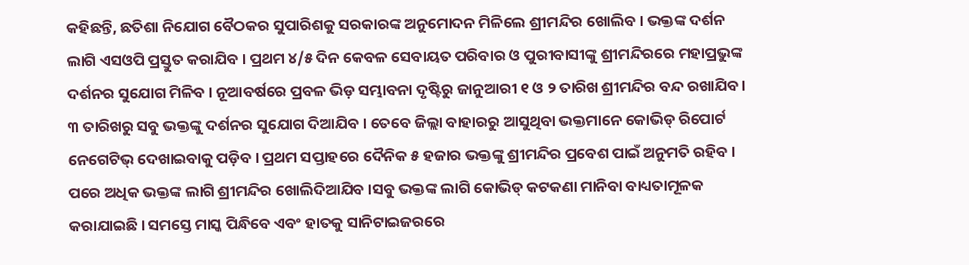କହିଛନ୍ତି, ଛତିଶା ନିଯୋଗ ବୈଠକର ସୁପାରିଶକୁ ସରକାରଙ୍କ ଅନୁମୋଦନ ମିଳିଲେ ଶ୍ରୀମନ୍ଦିର ଖୋଲିବ । ଭକ୍ତଙ୍କ ଦର୍ଶନ ଲାଗି ଏସଓପି ପ୍ରସ୍ତୁତ କରାଯିବ । ପ୍ରଥମ ୪/୫ ଦିନ କେବଳ ସେବାୟତ ପରିବାର ଓ ପୁରୀବାସୀଙ୍କୁ ଶ୍ରୀମନ୍ଦିରରେ ମହାପ୍ରଭୁଙ୍କ ଦର୍ଶନର ସୁଯୋଗ ମିଳିବ । ନୂଆବର୍ଷରେ ପ୍ରବଳ ଭିଡ଼ ସମ୍ଭାବନା ଦୃଷ୍ଟିରୁ ଜାନୁଆରୀ ୧ ଓ ୨ ତାରିଖ ଶ୍ରୀମନ୍ଦିର ବନ୍ଦ ରଖାଯିବ । ୩ ତାରିଖରୁ ସବୁ ଭକ୍ତଙ୍କୁ ଦର୍ଶନର ସୁଯୋଗ ଦିଆଯିବ । ତେବେ ଜିଲ୍ଲା ବାହାରରୁ ଆସୁଥିବା ଭକ୍ତମାନେ କୋଭିଡ୍ ରିପୋର୍ଟ ନେଗେଟିଭ୍ ଦେଖାଇବାକୁ ପଡ଼ିବ । ପ୍ରଥମ ସପ୍ତାହରେ ଦୈନିକ ୫ ହଜାର ଭକ୍ତଙ୍କୁ ଶ୍ରୀମନ୍ଦିର ପ୍ରବେଶ ପାଇଁ ଅନୁମତି ରହିବ । ପରେ ଅଧିକ ଭକ୍ତଙ୍କ ଲାଗି ଶ୍ରୀମନ୍ଦିର ଖୋଲିଦିଆଯିବ ।ସବୁ ଭକ୍ତଙ୍କ ଲାଗି କୋଭିଡ୍ କଟକଣା ମାନିବା ବାଧ୍ୟତାମୂଳକ କରାଯାଇଛି । ସମସ୍ତେ ମାସ୍କ ପିନ୍ଧିବେ ଏବଂ ହାତକୁ ସାନିଟାଇଜରରେ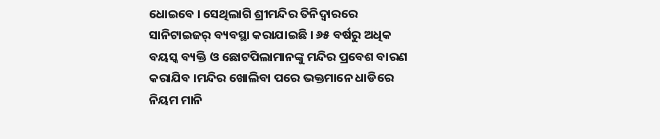ଧୋଇବେ । ସେଥିଲାଗି ଶ୍ରୀମନ୍ଦିର ତିନିଦ୍ୱାରରେ ସାନିଟାଇଜର୍ ବ୍ୟବସ୍ଥା କରାଯାଇଛି । ୬୫ ବର୍ଷରୁ ଅଧିକ ବୟସ୍କ ବ୍ୟକ୍ତି ଓ ଛୋଟପିଲାମାନଙ୍କୁ ମନ୍ଦିର ପ୍ରବେଶ ବାରଣ କରାଯିବ ।ମନ୍ଦିର ଖୋଲିବା ପରେ ଭକ୍ତମାନେ ଧାଡିରେ ନିୟମ ମାନି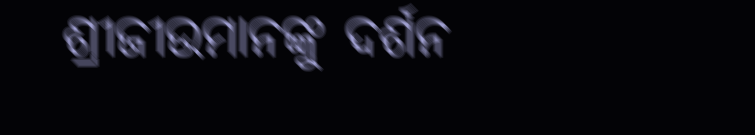ଶ୍ରୀଜୀଉମାନଙ୍କୁ ଦର୍ଶନ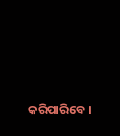କରିପାରିବେ ।